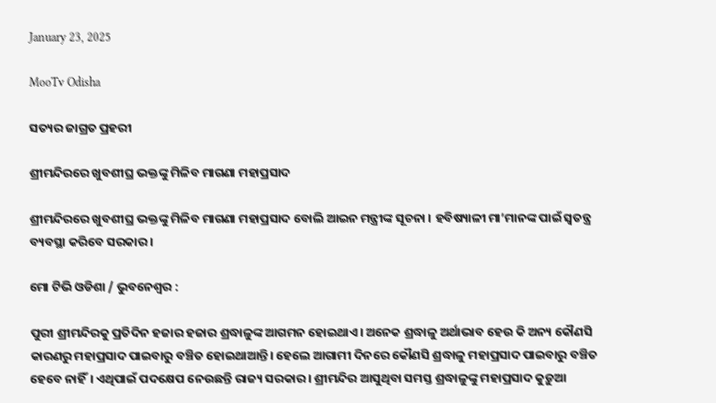January 23, 2025

MooTv Odisha

ସତ୍ୟର ଜାଗ୍ରତ ପ୍ରହରୀ

ଶ୍ରୀମନ୍ଦିରରେ ଖୁବଶୀଘ୍ର ଭକ୍ତଙ୍କୁ ମିଳିବ ମାଗଣା ମହାପ୍ରସାଦ

ଶ୍ରୀମନ୍ଦିରରେ ଖୁବଶୀଘ୍ର ଭକ୍ତଙ୍କୁ ମିଳିବ ମାଗଣା ମହାପ୍ରସାଦ ବୋଲି ଆଇନ ମନ୍ତ୍ରୀଙ୍କ ସୂଚନା । ହବିଷ୍ୟାଳୀ ମା’ମାନଙ୍କ ପାଇଁ ସ୍ୱତନ୍ତ୍ର ବ୍ୟବସ୍ଥା କରିବେ ସରକାର ।

ମୋ ଟିଭି ଓଡିଶା / ଭୁବନେଶ୍ୱର :

ପୁରୀ ଶ୍ରୀମନ୍ଦିରକୁ ପ୍ରତିଦିନ ହଜାର ହଜାର ଶ୍ରଦ୍ଧାଳୁଙ୍କ ଆଗମନ ହୋଇଥାଏ। ଅନେକ ଶ୍ରଦ୍ଧାଳୁ ଅର୍ଥାଭାବ ହେଉ କି ଅନ୍ୟ କୌଣସି କାରଣରୁ ମହାପ୍ରସାଦ ପାଇବାରୁ ବଞ୍ଚିତ ହୋଇଥାଆନ୍ତି। ହେଲେ ଆଗାମୀ ଦିନରେ କୌଣସି ଶ୍ରଦ୍ଧାଳୁ ମହାପ୍ରସାଦ ପାଇବାରୁ ବଞ୍ଚିତ ହେବେ ନାହିଁ। ଏଥିପାଇଁ ପଦକ୍ଷେପ ନେଉଛନ୍ତି ରାଜ୍ୟ ସରକାର। ଶ୍ରୀମନ୍ଦିର ଆସୁଥିବା ସମସ୍ତ ଶ୍ରଦ୍ଧାଳୁଙ୍କୁ ମହାପ୍ରସାଦ କୁଡ଼ୁଆ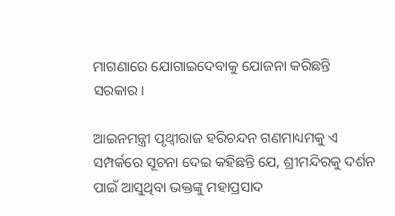ମାଗଣାରେ ଯୋଗାଇଦେବାକୁ ଯୋଜନା କରିଛନ୍ତି ସରକାର।

ଆଇନମନ୍ତ୍ରୀ ପୃଥ୍ବୀରାଜ ହରିଚନ୍ଦନ ଗଣମାଧ୍ୟମକୁ ଏ ସମ୍ପର୍କରେ ସୂଚନା ଦେଇ କହିଛନ୍ତି ଯେ, ଶ୍ରୀମନ୍ଦିରକୁ ଦର୍ଶନ ପାଇଁ ଆସୁଥିବା ଭକ୍ତଙ୍କୁ ମହାପ୍ରସାଦ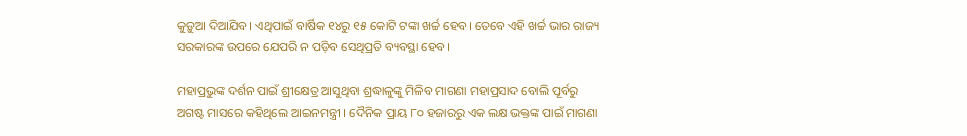କୁଡ଼ୁଆ ଦିଆଯିବ। ଏଥିପାଇଁ ବାର୍ଷିକ ୧୪ରୁ ୧୫ କୋଟି ଟଙ୍କା ଖର୍ଚ୍ଚ ହେବ। ତେବେ ଏହି ଖର୍ଚ୍ଚ ଭାର ରାଜ୍ୟ ସରକାରଙ୍କ ଉପରେ ଯେପରି ନ ପଡ଼ିବ ସେଥିପ୍ରତି ବ୍ୟବସ୍ଥା ହେବ।

ମହାପ୍ରଭୁଙ୍କ ଦର୍ଶନ ପାଇଁ ଶ୍ରୀକ୍ଷେତ୍ର ଆସୁଥିବା ଶ୍ରଦ୍ଧାଳୁଙ୍କୁ ମିଳିବ ମାଗଣା ମହାପ୍ରସାଦ ବୋଲି ପୂର୍ବରୁ ଅଗଷ୍ଟ ମାସରେ କହିଥିଲେ ଆଇନମନ୍ତ୍ରୀ । ଦୈନିକ ପ୍ରାୟ ୮୦ ହଜାରରୁ ଏକ ଲକ୍ଷ ଭକ୍ତଙ୍କ ପାଇଁ ମାଗଣା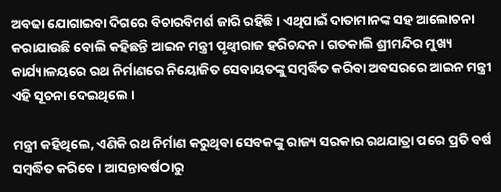ଅବଢା ଯୋଗାଇବା ଦିଗରେ ବିଚାରବିମର୍ଶ ଜାରି ରହିଛି । ଏଥିପାଇଁ ଦାତାମାନଙ୍କ ସହ ଆଲୋଚନା କରାଯାଉଛି ବୋଲି କହିଛନ୍ତି ଆଇନ ମନ୍ତ୍ରୀ ପୃଥ୍ବୀରାଜ ହରିଚନ୍ଦନ । ଗତକାଲି ଶ୍ରୀମନ୍ଦିର ମୁଖ୍ୟ କାର୍ଯ୍ୟାଳୟରେ ରଥ ନିର୍ମାଣରେ ନିୟୋଜିତ ସେବାୟତଙ୍କୁ ସମ୍ବର୍ଦ୍ଧିତ କରିବା ଅବସରରେ ଆଇନ ମନ୍ତ୍ରୀ ଏହି ସୂଚନା ଦେଇଥିଲେ ।

ମନ୍ତ୍ରୀ କହିଥିଲେ, ଏଣିକି ରଥ ନିର୍ମାଣ କରୁଥିବା ସେବକଙ୍କୁ ରାଜ୍ୟ ସରକାର ରଥଯାତ୍ରା ପରେ ପ୍ରତି ବର୍ଷ ସମ୍ବର୍ଦ୍ଧିତ କରିବେ । ଆସନ୍ତାବର୍ଷଠାରୁ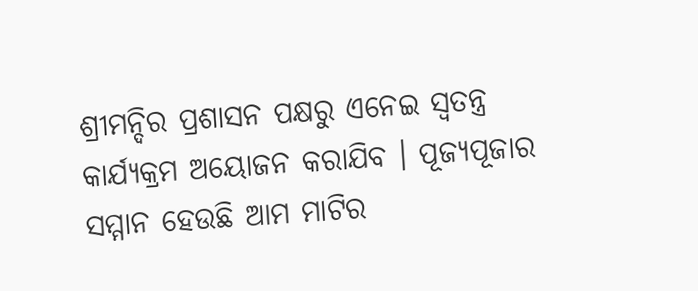ଶ୍ରୀମନ୍ଦିର ପ୍ରଶାସନ ପକ୍ଷରୁ ଏନେଇ ସ୍ଵତନ୍ତ୍ର କାର୍ଯ୍ୟକ୍ରମ ଅୟୋଜନ କରାଯିବ । ପୂଜ୍ୟପୂଜାର ସମ୍ମାନ ହେଉଛି ଆମ ମାଟିର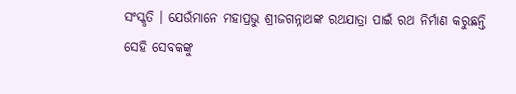ସଂସ୍କୃତି । ଯେଉଁମାନେ ମହାପ୍ରଭୁ ଶ୍ରୀଜଗନ୍ନାଥଙ୍କ ରଥଯାତ୍ରା ପାଇଁ ରଥ ନିର୍ମାଣ କରୁଛନ୍ତି ସେହି ସେବକଙ୍କୁ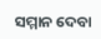ସମ୍ମାନ ଦେବା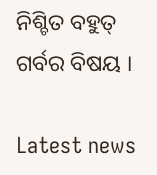ନିଶ୍ଚିତ ବହୁତ୍ ଗର୍ବର ବିଷୟ ।

Latest news